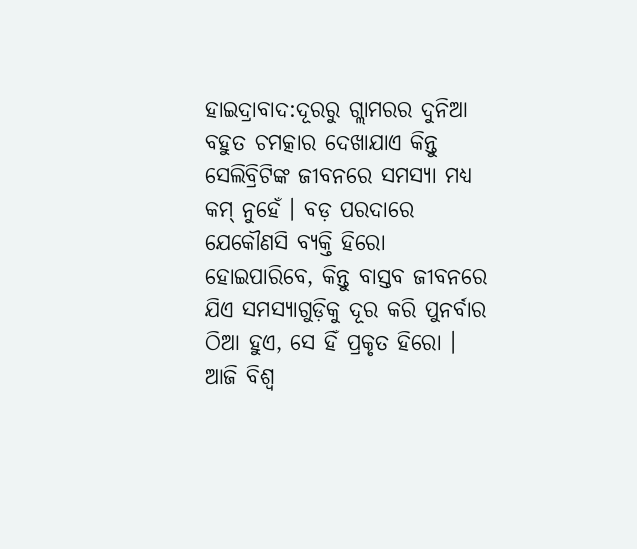ହାଇଦ୍ରାବାଦ:ଦୂରରୁ ଗ୍ଲାମରର ଦୁନିଆ ବହୁତ ଚମତ୍କାର ଦେଖାଯାଏ କିନ୍ତୁ ସେଲିବ୍ରିଟିଙ୍କ ଜୀବନରେ ସମସ୍ୟା ମଧ୍ୟ କମ୍ ନୁହେଁ । ବଡ଼ ପରଦାରେ ଯେକୌଣସି ବ୍ୟକ୍ତି ହିରୋ ହୋଇପାରିବେ, କିନ୍ତୁ ବାସ୍ତବ ଜୀବନରେ ଯିଏ ସମସ୍ୟାଗୁଡ଼ିକୁ ଦୂର କରି ପୁନର୍ବାର ଠିଆ ହୁଏ, ସେ ହିଁ ପ୍ରକୃତ ହିରୋ । ଆଜି ବିଶ୍ୱ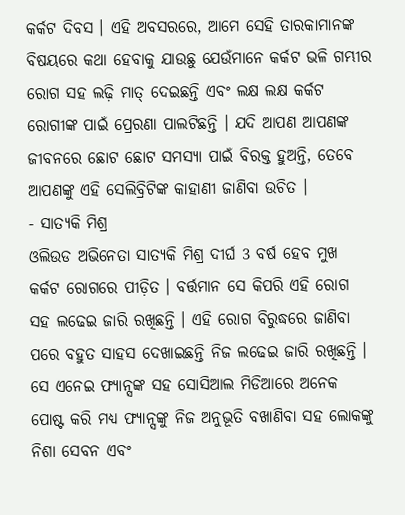କର୍କଟ ଦିବସ । ଏହି ଅବସରରେ, ଆମେ ସେହି ତାରକାମାନଙ୍କ ବିଷୟରେ କଥା ହେବାକୁ ଯାଉଛୁ ଯେଉଁମାନେ କର୍କଟ ଭଳି ଗମ୍ଭୀର ରୋଗ ସହ ଲଢ଼ି ମାତ୍ ଦେଇଛନ୍ତି ଏବଂ ଲକ୍ଷ ଲକ୍ଷ କର୍କଟ ରୋଗୀଙ୍କ ପାଇଁ ପ୍ରେରଣା ପାଲଟିଛନ୍ତି । ଯଦି ଆପଣ ଆପଣଙ୍କ ଜୀବନରେ ଛୋଟ ଛୋଟ ସମସ୍ୟା ପାଇଁ ବିରକ୍ତ ହୁଅନ୍ତି, ତେବେ ଆପଣଙ୍କୁ ଏହି ସେଲିବ୍ରିଟିଙ୍କ କାହାଣୀ ଜାଣିବା ଉଚିତ ।
- ସାତ୍ୟକି ମିଶ୍ର
ଓଲିଉଡ ଅଭିନେତା ସାତ୍ୟକି ମିଶ୍ର ଦୀର୍ଘ 3 ବର୍ଷ ହେବ ମୁଖ କର୍କଟ ରୋଗରେ ପୀଡ଼ିତ । ବର୍ତ୍ତମାନ ସେ କିପରି ଏହି ରୋଗ ସହ ଲଢେଇ ଜାରି ରଖିଛନ୍ତି । ଏହି ରୋଗ ବିରୁଦ୍ଧରେ ଜାଣିବା ପରେ ବହୁତ ସାହସ ଦେଖାଇଛନ୍ତି ନିଜ ଲଢେଇ ଜାରି ରଖିଛନ୍ତି । ସେ ଏନେଇ ଫ୍ୟାନ୍ସଙ୍କ ସହ ସୋସିଆଲ ମିଡିଆରେ ଅନେକ ପୋଷ୍ଟ କରି ମଧ୍ୟ ଫ୍ୟାନ୍ସଙ୍କୁ ନିଜ ଅନୁଭୂତି ବଖାଣିବା ସହ ଲୋକଙ୍କୁ ନିଶା ସେବନ ଏବଂ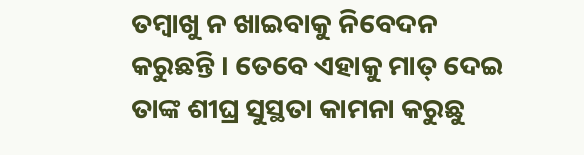ତମ୍ବାଖୁ ନ ଖାଇବାକୁ ନିବେଦନ କରୁଛନ୍ତି । ତେବେ ଏହାକୁ ମାତ୍ ଦେଇ ତାଙ୍କ ଶୀଘ୍ର ସୁସ୍ଥତା କାମନା କରୁଛୁ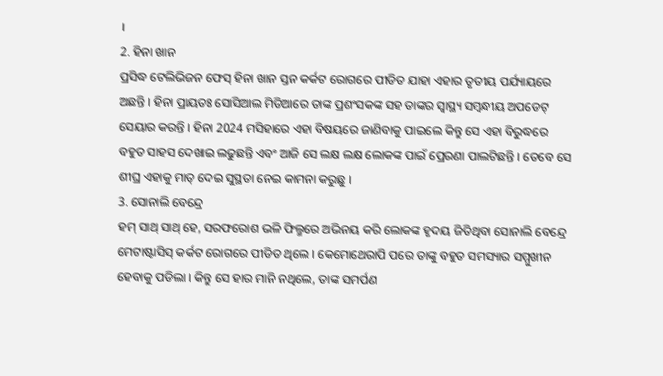।
2. ହିନା ଖାନ
ପ୍ରସିଦ୍ଧ ଟେଲିଭିଜନ ଫେସ୍ ହିନା ଖାନ ସ୍ତନ କର୍କଟ ରୋଗରେ ପୀଡିତ ଯାହା ଏହାର ତୃତୀୟ ପର୍ଯ୍ୟାୟରେ ଅଛନ୍ତି । ହିନା ପ୍ରାୟତଃ ସୋସିଆଲ ମିଡିଆରେ ତାଙ୍କ ପ୍ରଶଂସକଙ୍କ ସହ ତାଙ୍କର ସ୍ୱାସ୍ଥ୍ୟ ସମ୍ବନ୍ଧୀୟ ଅପଡେଟ୍ ସେୟାର କରନ୍ତି । ହିନା 2024 ମସିହାରେ ଏହା ବିଷୟରେ ଜାଣିବାକୁ ପାଇଲେ କିନ୍ତୁ ସେ ଏହା ବିରୁଦ୍ଧରେ ବହୁତ ସାହସ ଦେଖାଇ ଲଢୁଛନ୍ତି ଏବଂ ଆଜି ସେ ଲକ୍ଷ ଲକ୍ଷ ଲୋକଙ୍କ ପାଇଁ ପ୍ରେରଣା ପାଲଟିଛନ୍ତି । ତେବେ ସେ ଶୀଘ୍ର ଏହାକୁ ମାତ୍ ଦେଇ ସୁସ୍ଥତା ନେଇ କାମନା କରୁଛୁ ।
3. ସୋନାଲି ବେନ୍ଦ୍ରେ
ହମ୍ ସାଥ୍ ସାଥ୍ ହେ, ସରଫରୋଶ ଭଳି ଫିଲ୍ମରେ ଅଭିନୟ କରି ଲୋକଙ୍କ ହୃଦୟ ଜିତିଥିବା ସୋନାଲି ବେନ୍ଦ୍ରେ ମେଟାଷ୍ଟାସିସ୍ କର୍କଟ ରୋଗରେ ପୀଡିତ ଥିଲେ । କେମୋଥେରାପି ପରେ ତାଙ୍କୁ ବହୁତ ସମସ୍ୟାର ସମ୍ମୁଖୀନ ହେବାକୁ ପଡିଲା । କିନ୍ତୁ ସେ ହାର ମାନି ନଥିଲେ, ତାଙ୍କ ସମର୍ପଣ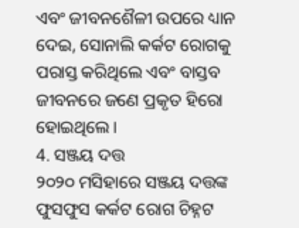ଏବଂ ଜୀବନଶୈଳୀ ଉପରେ ଧ୍ୟାନ ଦେଇ, ସୋନାଲି କର୍କଟ ରୋଗକୁ ପରାସ୍ତ କରିଥିଲେ ଏବଂ ବାସ୍ତବ ଜୀବନରେ ଜଣେ ପ୍ରକୃତ ହିରୋ ହୋଇଥିଲେ ।
4. ସଞ୍ଜୟ ଦତ୍ତ
୨୦୨୦ ମସିହାରେ ସଞ୍ଜୟ ଦତ୍ତଙ୍କ ଫୁସଫୁସ କର୍କଟ ରୋଗ ଚିହ୍ନଟ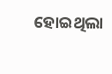ହୋଇଥିଲା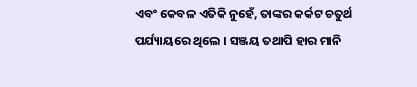ଏବଂ କେବଳ ଏତିକି ନୁହେଁ, ତାଙ୍କର କର୍କଟ ଚତୁର୍ଥ ପର୍ଯ୍ୟାୟରେ ଥିଲେ । ସଞ୍ଜୟ ତଥାପି ହାର ମାନି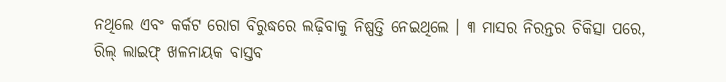ନଥିଲେ ଏବଂ କର୍କଟ ରୋଗ ବିରୁଦ୍ଧରେ ଲଢ଼ିବାକୁ ନିଷ୍ପତ୍ତି ନେଇଥିଲେ । ୩ ମାସର ନିରନ୍ତର ଚିକିତ୍ସା ପରେ, ରିଲ୍ ଲାଇଫ୍ ଖଳନାୟକ ବାସ୍ତବ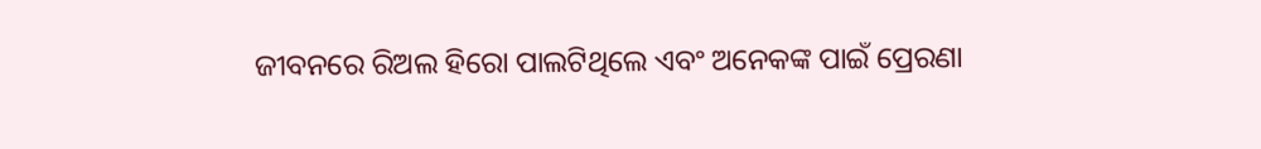ଜୀବନରେ ରିଅଲ ହିରୋ ପାଲଟିଥିଲେ ଏବଂ ଅନେକଙ୍କ ପାଇଁ ପ୍ରେରଣା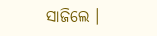ସାଜିଲେ ।